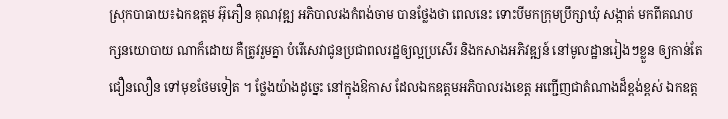ស្រុកបាធាយ៖ឯកឧត្តម អ៊ុភឿន គុណវុឌ្ឍ អភិបាលរងកំពង់ចាម បានថ្លែងថា ពេលនេះ ទោះបីមកក្រុមប្រឹក្សាឃុំ សង្កាត់ មកពីគណបក្សនយោបាយ ណាក៏ដោយ គឺត្រូវរួមគ្នា បំរើសេវាជូនប្រជាពលរដ្ឋឲ្យល្អប្រសើរ និងកសាងអភិវឌ្ឍន៍ នៅមូលដ្ឋានរៀងៗខ្លួន ឲ្យកាន់តែជឿនលឿន ទៅមុខថែមទៀត ។ ថ្លែងយ៉ាងដូច្នេះ នៅក្នុងឱកាស ដែលឯកឧត្តមអភិបាលរងខេត្ត អញ្ជើញជាតំណាងដ៏ខ្ពង់ខ្ពស់ ឯកឧត្ដ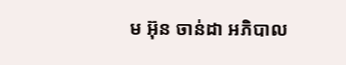ម អ៊ុន ចាន់ដា អភិបាល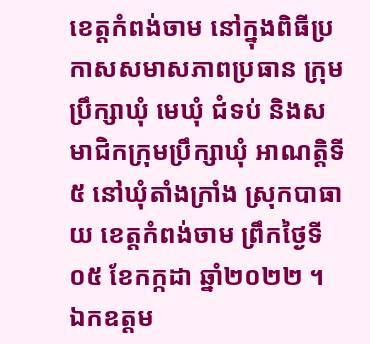ខេត្តកំពង់ចាម នៅក្នុងពិធីប្រកាសសមាសភាពប្រធាន ក្រុមប្រឹក្សាឃុំ មេឃុំ ជំទប់ និងសមាជិកក្រុមប្រឹក្សាឃុំ អាណត្តិទី៥ នៅឃុំតាំងក្រាំង ស្រុកបាធាយ ខេត្តកំពង់ចាម ព្រឹកថ្ងៃទី០៥ ខែកក្កដា ឆ្នាំ២០២២ ។
ឯកឧត្ដម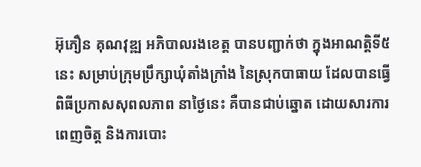អ៊ុភឿន គុណវុឌ្ឍ អភិបាលរងខេត្ត បានបញ្ជាក់ថា ក្នុងអាណត្តិទី៥ នេះ សម្រាប់ក្រុមប្រឹក្សាឃុំតាំងក្រាំង នៃស្រុកបាធាយ ដែលបានធ្វើពិធីប្រកាសសុពលភាព នាថ្ងៃនេះ គឺបានជាប់ឆ្នោត ដោយសារការពេញចិត្ត និងការបោះ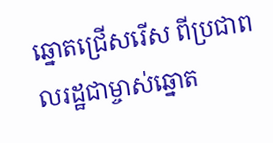ឆ្នោតជ្រើសរើស ពីប្រជាពលរដ្ឋជាម្ចាស់ឆ្នោត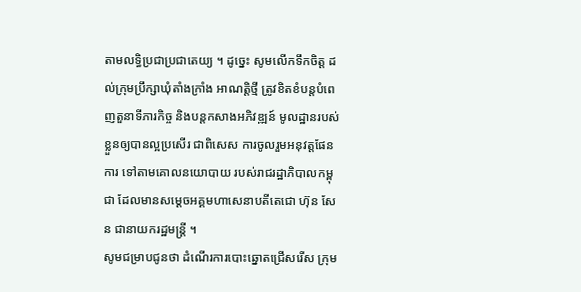តាមលទ្ធិប្រជាប្រជាតេយ្យ ។ ដូច្នេះ សូមលើកទឹកចិត្ត ដល់ក្រុមប្រឹក្សាឃុំតាំងក្រាំង អាណត្តិថ្មី ត្រូវខិតខំបន្តបំពេញតួនាទីភារកិច្ច និងបន្តកសាងអភិវឌ្ឍន៍ មូលដ្ឋានរបស់ខ្លួនឲ្យបានល្អប្រសើរ ជាពិសេស ការចូលរួមអនុវត្តផែនការ ទៅតាមគោលនយោបាយ របស់រាជរដ្ឋាភិបាលកម្ពុជា ដែលមានសម្ដេចអគ្គមហាសេនាបតីតេជោ ហ៊ុន សែន ជានាយករដ្ឋមន្ត្រី ។
សូមជម្រាបជូនថា ដំណើរការបោះឆ្នោតជ្រើសរើស ក្រុម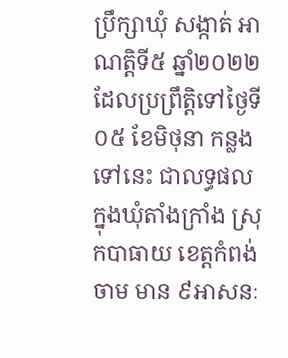ប្រឹក្សាឃុំ សង្កាត់ អាណត្តិទី៥ ឆ្នាំ២០២២ ដែលប្រព្រឹត្តិទៅថ្ងៃទី០៥ ខែមិថុនា កន្លងទៅនេះ ជាលទ្ធផល ក្នុងឃុំតាំងក្រាំង ស្រុកបាធាយ ខេត្តកំពង់ចាម មាន ៩អាសនៈ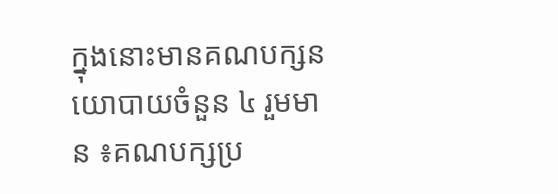ក្នុងនោះមានគណបក្សនយោបាយចំនួន ៤ រួមមាន ៖គណបក្សប្រ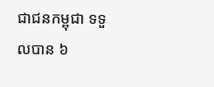ជាជនកម្ពុជា ទទួលបាន ៦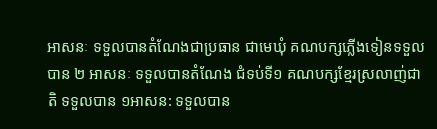អាសនៈ ទទួលបានតំណែងជាប្រធាន ជាមេឃុំ គណបក្សភ្លើងទៀនទទួលបាន ២ អាសនៈ ទទួលបានតំណែង ជំទប់ទី១ គណបក្សខ្មែរស្រលាញ់ជាតិ ទទួលបាន ១អាសន: ទទួលបាន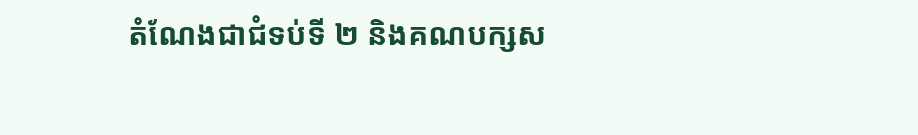តំណែងជាជំទប់ទី ២ និងគណបក្សស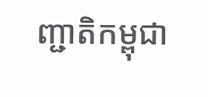ញ្ជាតិកម្ពុជា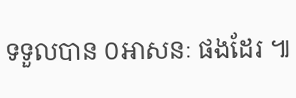ទទួលបាន ០អាសនៈ ផងដែរ ៕